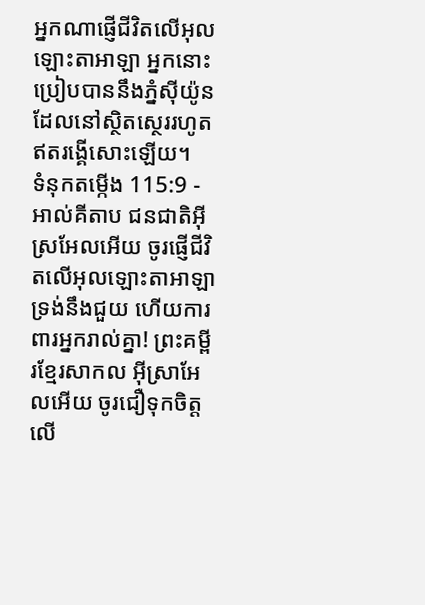អ្នកណាផ្ញើជីវិតលើអុលឡោះតាអាឡា អ្នកនោះប្រៀបបាននឹងភ្នំស៊ីយ៉ូន ដែលនៅស្ថិតស្ថេររហូត ឥតរង្គើសោះឡើយ។
ទំនុកតម្កើង 115:9 - អាល់គីតាប ជនជាតិអ៊ីស្រអែលអើយ ចូរផ្ញើជីវិតលើអុលឡោះតាអាឡា ទ្រង់នឹងជួយ ហើយការពារអ្នករាល់គ្នា! ព្រះគម្ពីរខ្មែរសាកល អ៊ីស្រាអែលអើយ ចូរជឿទុកចិត្តលើ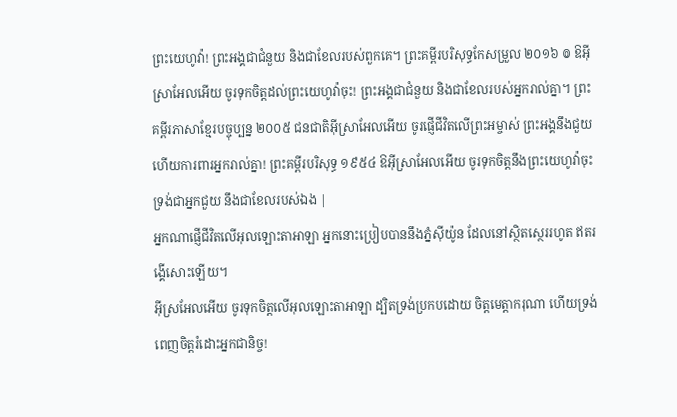ព្រះយេហូវ៉ា! ព្រះអង្គជាជំនួយ និងជាខែលរបស់ពួកគេ។ ព្រះគម្ពីរបរិសុទ្ធកែសម្រួល ២០១៦ ៙ ឱអ៊ីស្រាអែលអើយ ចូរទុកចិត្តដល់ព្រះយេហូវ៉ាចុះ! ព្រះអង្គជាជំនួយ និងជាខែលរបស់អ្នករាល់គ្នា។ ព្រះគម្ពីរភាសាខ្មែរបច្ចុប្បន្ន ២០០៥ ជនជាតិអ៊ីស្រាអែលអើយ ចូរផ្ញើជីវិតលើព្រះអម្ចាស់ ព្រះអង្គនឹងជួយ ហើយការពារអ្នករាល់គ្នា! ព្រះគម្ពីរបរិសុទ្ធ ១៩៥៤ ឱអ៊ីស្រាអែលអើយ ចូរទុកចិត្តនឹងព្រះយេហូវ៉ាចុះ ទ្រង់ជាអ្នកជួយ នឹងជាខែលរបស់ឯង |
អ្នកណាផ្ញើជីវិតលើអុលឡោះតាអាឡា អ្នកនោះប្រៀបបាននឹងភ្នំស៊ីយ៉ូន ដែលនៅស្ថិតស្ថេររហូត ឥតរង្គើសោះឡើយ។
អ៊ីស្រអែលអើយ ចូរទុកចិត្តលើអុលឡោះតាអាឡា ដ្បិតទ្រង់ប្រកបដោយ ចិត្តមេត្តាករុណា ហើយទ្រង់ពេញចិត្តរំដោះអ្នកជានិច្ច!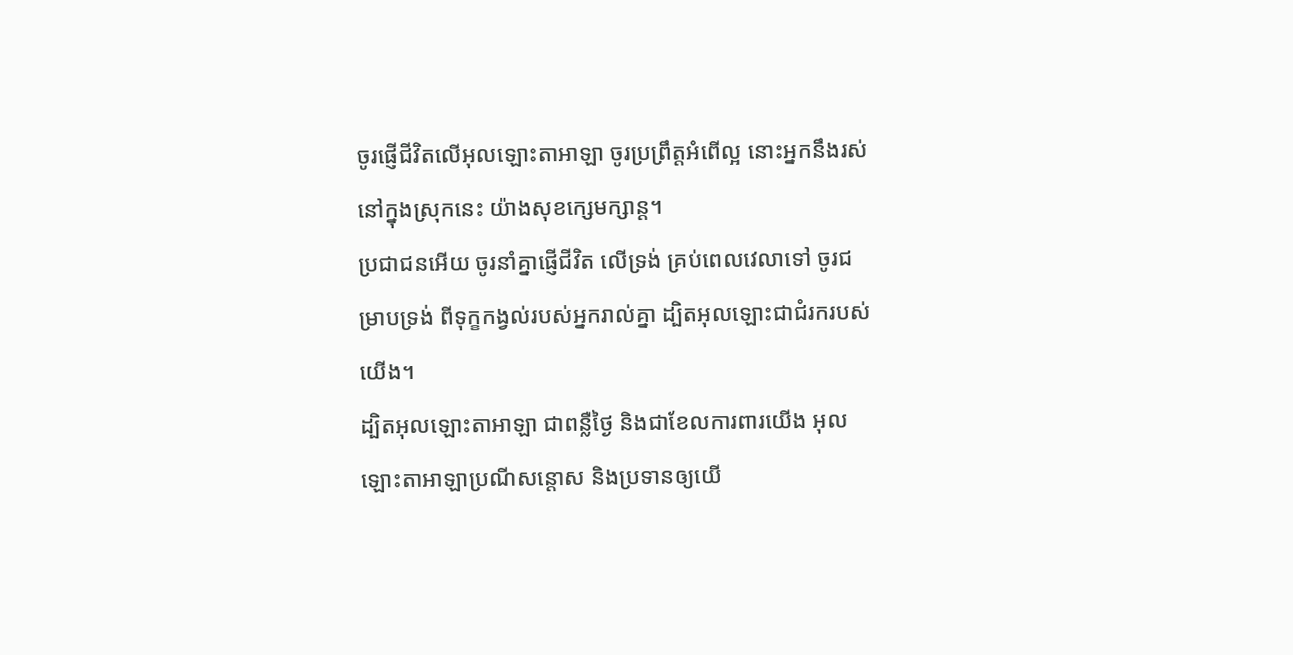ចូរផ្ញើជីវិតលើអុលឡោះតាអាឡា ចូរប្រព្រឹត្តអំពើល្អ នោះអ្នកនឹងរស់នៅក្នុងស្រុកនេះ យ៉ាងសុខក្សេមក្សាន្ត។
ប្រជាជនអើយ ចូរនាំគ្នាផ្ញើជីវិត លើទ្រង់ គ្រប់ពេលវេលាទៅ ចូរជម្រាបទ្រង់ ពីទុក្ខកង្វល់របស់អ្នករាល់គ្នា ដ្បិតអុលឡោះជាជំរករបស់យើង។
ដ្បិតអុលឡោះតាអាឡា ជាពន្លឺថ្ងៃ និងជាខែលការពារយើង អុលឡោះតាអាឡាប្រណីសន្ដោស និងប្រទានឲ្យយើ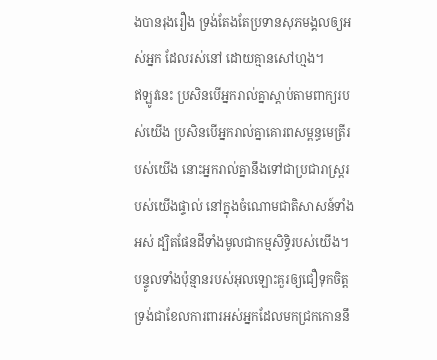ងបានរុងរឿង ទ្រង់តែងតែប្រទានសុភមង្គលឲ្យអស់អ្នក ដែលរស់នៅ ដោយគ្មានសៅហ្មង។
ឥឡូវនេះ ប្រសិនបើអ្នករាល់គ្នាស្តាប់តាមពាក្យរបស់យើង ប្រសិនបើអ្នករាល់គ្នាគោរពសម្ពន្ធមេត្រីរបស់យើង នោះអ្នករាល់គ្នានឹងទៅជាប្រជារាស្ត្ររបស់យើងផ្ទាល់ នៅក្នុងចំណោមជាតិសាសន៍ទាំងអស់ ដ្បិតផែនដីទាំងមូលជាកម្មសិទ្ធិរបស់យើង។
បន្ទូលទាំងប៉ុន្មានរបស់អុលឡោះគួរឲ្យជឿទុកចិត្ត ទ្រង់ជាខែលការពារអស់អ្នកដែលមកជ្រកកោននឹ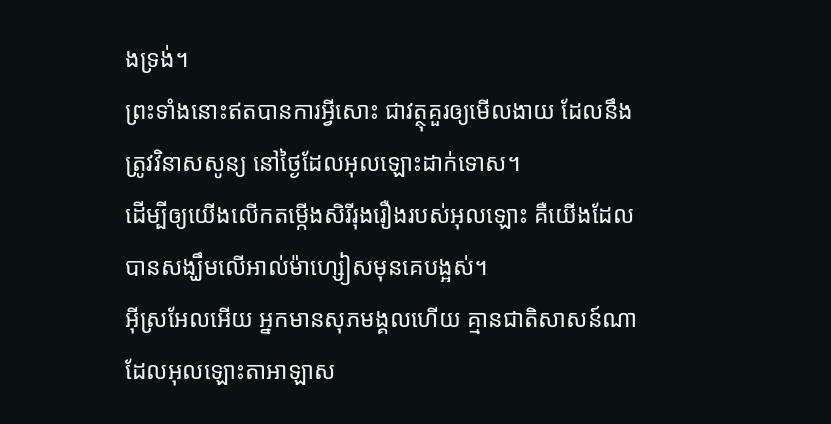ងទ្រង់។
ព្រះទាំងនោះឥតបានការអ្វីសោះ ជាវត្ថុគួរឲ្យមើលងាយ ដែលនឹងត្រូវវិនាសសូន្យ នៅថ្ងៃដែលអុលឡោះដាក់ទោស។
ដើម្បីឲ្យយើងលើកតម្កើងសិរីរុងរឿងរបស់អុលឡោះ គឺយើងដែលបានសង្ឃឹមលើអាល់ម៉ាហ្សៀសមុនគេបង្អស់។
អ៊ីស្រអែលអើយ អ្នកមានសុភមង្គលហើយ គ្មានជាតិសាសន៍ណាដែលអុលឡោះតាអាឡាស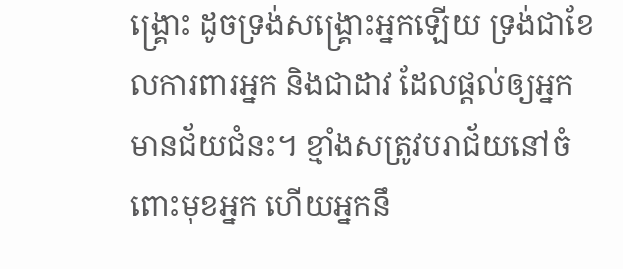ង្គ្រោះ ដូចទ្រង់សង្គ្រោះអ្នកឡើយ ទ្រង់ជាខែលការពារអ្នក និងជាដាវ ដែលផ្តល់ឲ្យអ្នកមានជ័យជំនះ។ ខ្មាំងសត្រូវបរាជ័យនៅចំពោះមុខអ្នក ហើយអ្នកនឹ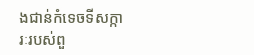ងជាន់កំទេចទីសក្ការៈរបស់ពួ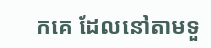កគេ ដែលនៅតាមទួ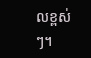លខ្ពស់ៗ។